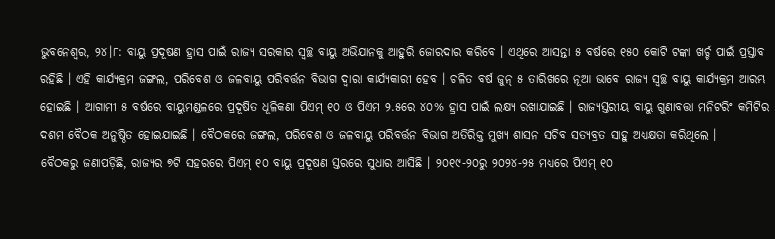ଭୁବନେଶ୍ୱର, ୨୪।୮: ବାୟୁ ପ୍ରଦୂଷଣ ହ୍ରାସ ପାଇଁ ରାଜ୍ୟ ସରକାର ସ୍ୱଚ୍ଛ ବାୟୁ ଅଭିଯାନକୁ ଆହୁରି ଜୋରଦାର କରିବେ । ଏଥିରେ ଆସନ୍ତା ୫ ବର୍ଷରେ ୧୫୦ କୋଟି ଟଙ୍କା ଖର୍ଚ୍ଚ ପାଇଁ ପ୍ରସ୍ତାବ ରହିଛି । ଏହି କାର୍ଯ୍ୟକ୍ରମ ଜଙ୍ଗଲ, ପରିବେଶ ଓ ଜଳବାୟୁ ପରିବର୍ତ୍ତନ ବିଭାଗ ଦ୍ୱାରା କାର୍ଯ୍ୟକାରୀ ହେବ । ଚଳିତ ବର୍ଷ ଜୁନ୍ ୫ ତାରିଖରେ ନୂଆ ଭାବେ ରାଜ୍ୟ ସ୍ୱଚ୍ଛ ବାୟୁ କାର୍ଯ୍ୟକ୍ରମ ଆରମ୍ଭ ହୋଇଛି । ଆଗାମୀ ୫ ବର୍ଷରେ ବାୟୁମଣ୍ଡଳରେ ପ୍ରଦୂଷିତ ଧୂଳିକଣା ପିଏମ୍ ୧୦ ଓ ପିଏମ ୨.୫ରେ ୪୦% ହ୍ରାସ ପାଇଁ ଲକ୍ଷ୍ୟ ରଖାଯାଇଛି । ରାଜ୍ୟସ୍ତରୀୟ ବାୟୁ ଗୁଣାବତ୍ତା ମନିଟରିଂ କମିଟିର ଦଶମ ବୈଠକ ଅନୁଷ୍ଠିତ ହୋଇଯାଇଛି । ବୈଠକରେ ଜଙ୍ଗଲ, ପରିବେଶ ଓ ଜଳବାୟୁ ପରିବର୍ତ୍ତନ ବିଭାଗ ଅତିରିକ୍ତ ମୁଖ୍ୟ ଶାସନ ସଚିବ ସତ୍ୟବ୍ରତ ସାହୁ ଅଧ୍ୟକ୍ଷତା କରିଥିଲେ ।
ବୈଠକରୁ ଜଣାପଡ଼ିଛି, ରାଜ୍ୟର ୭ଟି ସହରରେ ପିଏମ୍ ୧୦ ବାୟୁ ପ୍ରଦୂଷଣ ସ୍ତରରେ ସୁଧାର ଆସିଛି । ୨୦୧୯-୨୦ରୁ ୨୦୨୪-୨୫ ମଧ୍ୟରେ ପିଏମ୍ ୧୦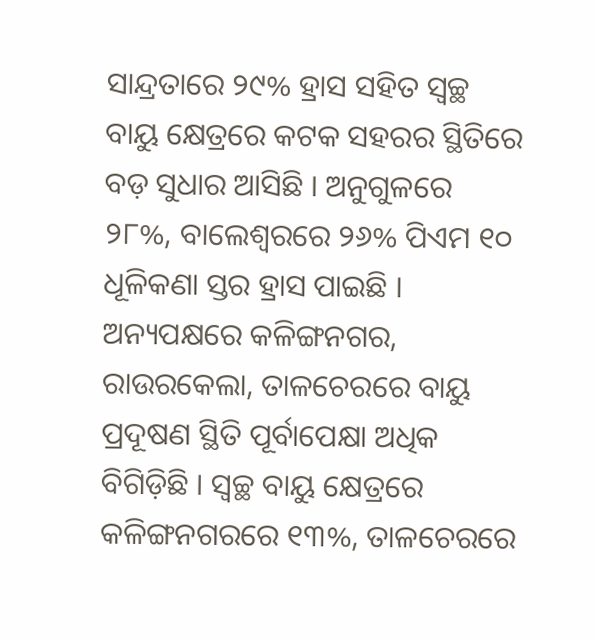ସାନ୍ଦ୍ରତାରେ ୨୯% ହ୍ରାସ ସହିତ ସ୍ୱଚ୍ଛ ବାୟୁ କ୍ଷେତ୍ରରେ କଟକ ସହରର ସ୍ଥିତିରେ ବଡ଼ ସୁଧାର ଆସିଛି । ଅନୁଗୁଳରେ ୨୮%, ବାଲେଶ୍ୱରରେ ୨୬% ପିଏମ ୧୦ ଧୂଳିକଣା ସ୍ତର ହ୍ରାସ ପାଇଛି । ଅନ୍ୟପକ୍ଷରେ କଳିଙ୍ଗନଗର, ରାଉରକେଲା, ତାଳଚେରରେ ବାୟୁ ପ୍ରଦୂଷଣ ସ୍ଥିତି ପୂର୍ବାପେକ୍ଷା ଅଧିକ ବିଗିଡ଼ିଛି । ସ୍ୱଚ୍ଛ ବାୟୁ କ୍ଷେତ୍ରରେ କଳିଙ୍ଗନଗରରେ ୧୩%, ତାଳଚେରରେ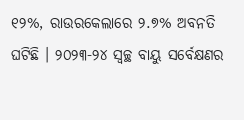୧୨%, ରାଉରକେଲାରେ ୨.୭% ଅବନତି ଘଟିଛି । ୨୦୨୩-୨୪ ସ୍ୱଚ୍ଛ ବାୟୁ ସର୍ବେକ୍ଷଣର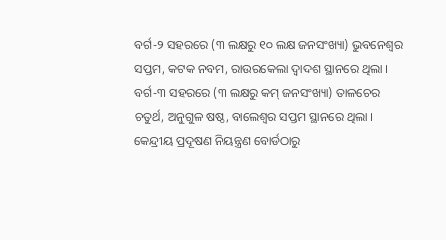ବର୍ଗ-୨ ସହରରେ (୩ ଲକ୍ଷରୁ ୧୦ ଲକ୍ଷ ଜନସଂଖ୍ୟା) ଭୁବନେଶ୍ୱର ସପ୍ତମ, କଟକ ନବମ, ରାଉରକେଲା ଦ୍ୱାଦଶ ସ୍ଥାନରେ ଥିଲା । ବର୍ଗ-୩ ସହରରେ (୩ ଲକ୍ଷରୁ କମ୍ ଜନସଂଖ୍ୟା) ତାଳଚେର ଚତୁର୍ଥ, ଅନୁଗୁଳ ଷଷ୍ଠ, ବାଲେଶ୍ୱର ସପ୍ତମ ସ୍ଥାନରେ ଥିଲା । କେନ୍ଦ୍ରୀୟ ପ୍ରଦୂଷଣ ନିୟନ୍ତ୍ରଣ ବୋର୍ଡଠାରୁ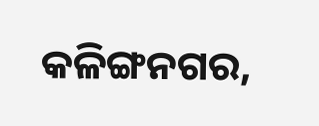କଳିଙ୍ଗନଗର,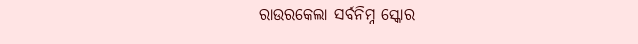ରାଉରକେଲା ସର୍ବନିମ୍ନ ସ୍କୋର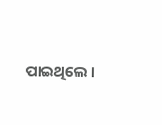ପାଇଥିଲେ ।